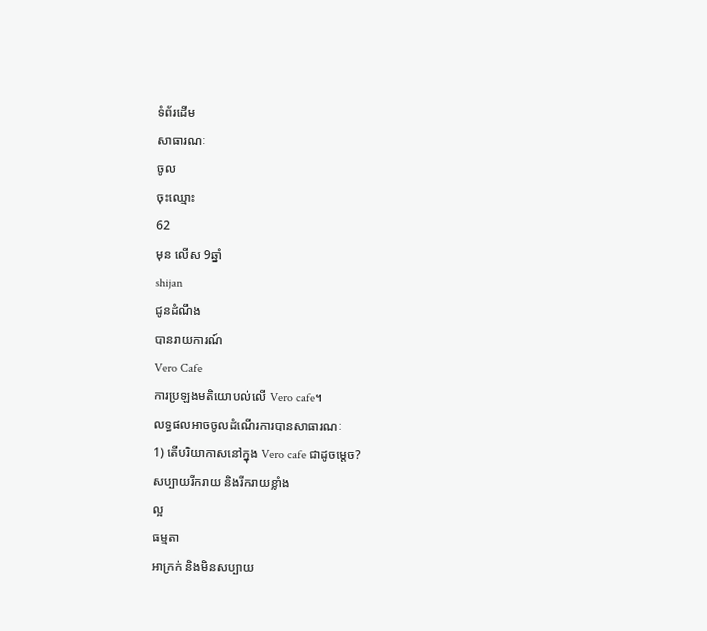ទំព័រដើម
សាធារណៈ
ចូល
ចុះឈ្មោះ
62
មុន លើស 9ឆ្នាំ
shijan
ជូនដំណឹង
បានរាយការណ៍
Vero Cafe
ការប្រឡងមតិយោបល់លើ Vero cafe។
លទ្ធផលអាចចូលដំណើរការបានសាធារណៈ
1) តើបរិយាកាសនៅក្នុង Vero cafe ជាដូចម្តេច?
សប្បាយរីករាយ និងរីករាយខ្លាំង
ល្អ
ធម្មតា
អាក្រក់ និងមិនសប្បាយ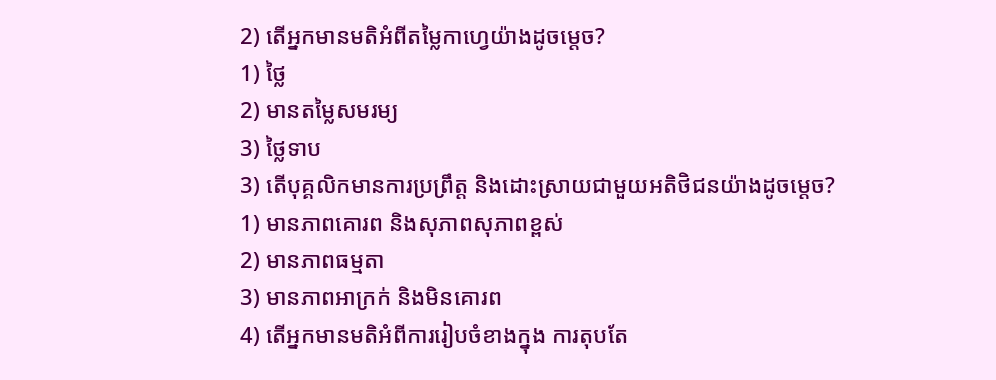2) តើអ្នកមានមតិអំពីតម្លៃកាហ្វេយ៉ាងដូចម្តេច?
1) ថ្លៃ
2) មានតម្លៃសមរម្យ
3) ថ្លៃទាប
3) តើបុគ្គលិកមានការប្រព្រឹត្ត និងដោះស្រាយជាមួយអតិថិជនយ៉ាងដូចម្តេច?
1) មានភាពគោរព និងសុភាពសុភាពខ្ពស់
2) មានភាពធម្មតា
3) មានភាពអាក្រក់ និងមិនគោរព
4) តើអ្នកមានមតិអំពីការរៀបចំខាងក្នុង ការតុបតែ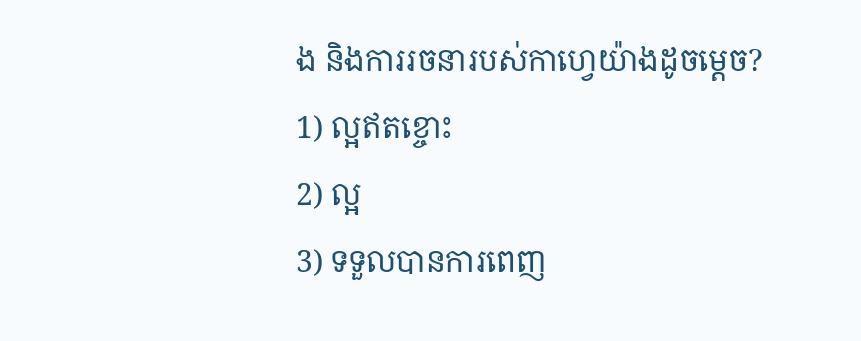ង និងការរចនារបស់កាហ្វេយ៉ាងដូចម្តេច?
1) ល្អឥតខ្ចោះ
2) ល្អ
3) ទទួលបានការពេញ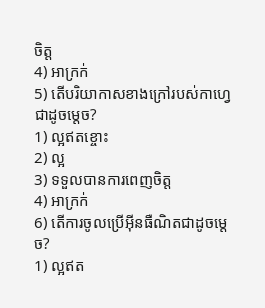ចិត្ត
4) អាក្រក់
5) តើបរិយាកាសខាងក្រៅរបស់កាហ្វេជាដូចម្តេច?
1) ល្អឥតខ្ចោះ
2) ល្អ
3) ទទួលបានការពេញចិត្ត
4) អាក្រក់
6) តើការចូលប្រើអ៊ីនធឺណិតជាដូចម្តេច?
1) ល្អឥត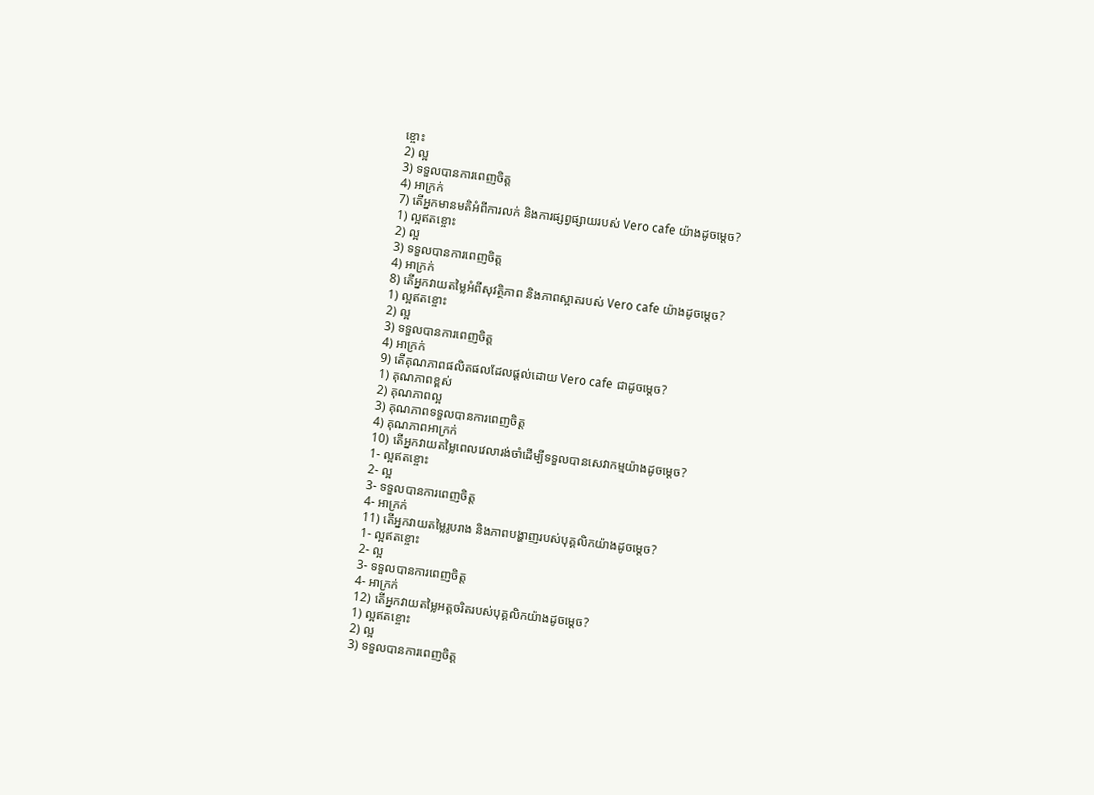ខ្ចោះ
2) ល្អ
3) ទទួលបានការពេញចិត្ត
4) អាក្រក់
7) តើអ្នកមានមតិអំពីការលក់ និងការផ្សព្វផ្សាយរបស់ Vero cafe យ៉ាងដូចម្តេច?
1) ល្អឥតខ្ចោះ
2) ល្អ
3) ទទួលបានការពេញចិត្ត
4) អាក្រក់
8) តើអ្នកវាយតម្លៃអំពីសុវត្ថិភាព និងភាពស្អាតរបស់ Vero cafe យ៉ាងដូចម្តេច?
1) ល្អឥតខ្ចោះ
2) ល្អ
3) ទទួលបានការពេញចិត្ត
4) អាក្រក់
9) តើគុណភាពផលិតផលដែលផ្តល់ដោយ Vero cafe ជាដូចម្តេច?
1) គុណភាពខ្ពស់
2) គុណភាពល្អ
3) គុណភាពទទួលបានការពេញចិត្ត
4) គុណភាពអាក្រក់
10) តើអ្នកវាយតម្លៃពេលវេលារង់ចាំដើម្បីទទួលបានសេវាកម្មយ៉ាងដូចម្តេច?
1- ល្អឥតខ្ចោះ
2- ល្អ
3- ទទួលបានការពេញចិត្ត
4- អាក្រក់
11) តើអ្នកវាយតម្លៃរូបរាង និងភាពបង្ហាញរបស់បុគ្គលិកយ៉ាងដូចម្តេច?
1- ល្អឥតខ្ចោះ
2- ល្អ
3- ទទួលបានការពេញចិត្ត
4- អាក្រក់
12) តើអ្នកវាយតម្លៃអត្តចរិតរបស់បុគ្គលិកយ៉ាងដូចម្តេច?
1) ល្អឥតខ្ចោះ
2) ល្អ
3) ទទួលបានការពេញចិត្ត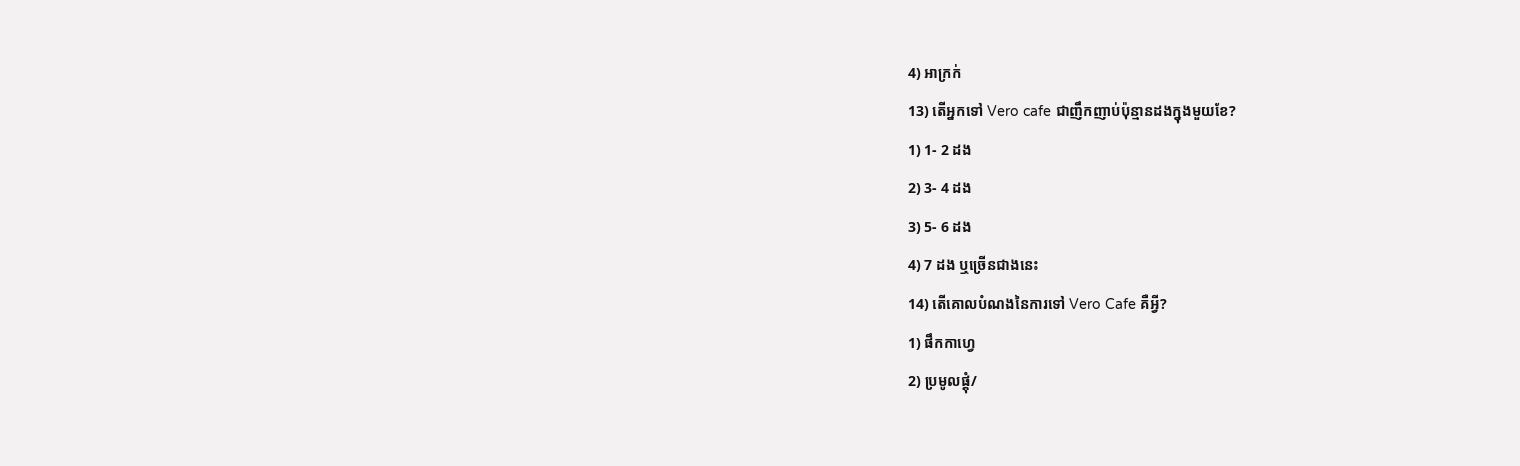4) អាក្រក់
13) តើអ្នកទៅ Vero cafe ជាញឹកញាប់ប៉ុន្មានដងក្នុងមួយខែ?
1) 1- 2 ដង
2) 3- 4 ដង
3) 5- 6 ដង
4) 7 ដង ឬច្រើនជាងនេះ
14) តើគោលបំណងនៃការទៅ Vero Cafe គឺអ្វី?
1) ផឹកកាហ្វេ
2) ប្រមូលផ្តុំ/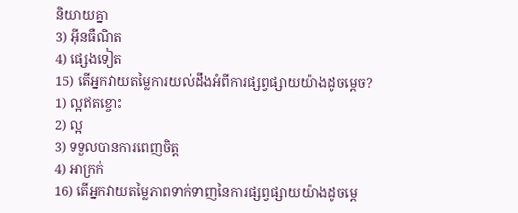និយាយគ្នា
3) អ៊ីនធឺណិត
4) ផ្សេងទៀត
15) តើអ្នកវាយតម្លៃការយល់ដឹងអំពីការផ្សព្វផ្សាយយ៉ាងដូចម្តេច?
1) ល្អឥតខ្ចោះ
2) ល្អ
3) ទទួលបានការពេញចិត្ត
4) អាក្រក់
16) តើអ្នកវាយតម្លៃភាពទាក់ទាញនៃការផ្សព្វផ្សាយយ៉ាងដូចម្តេ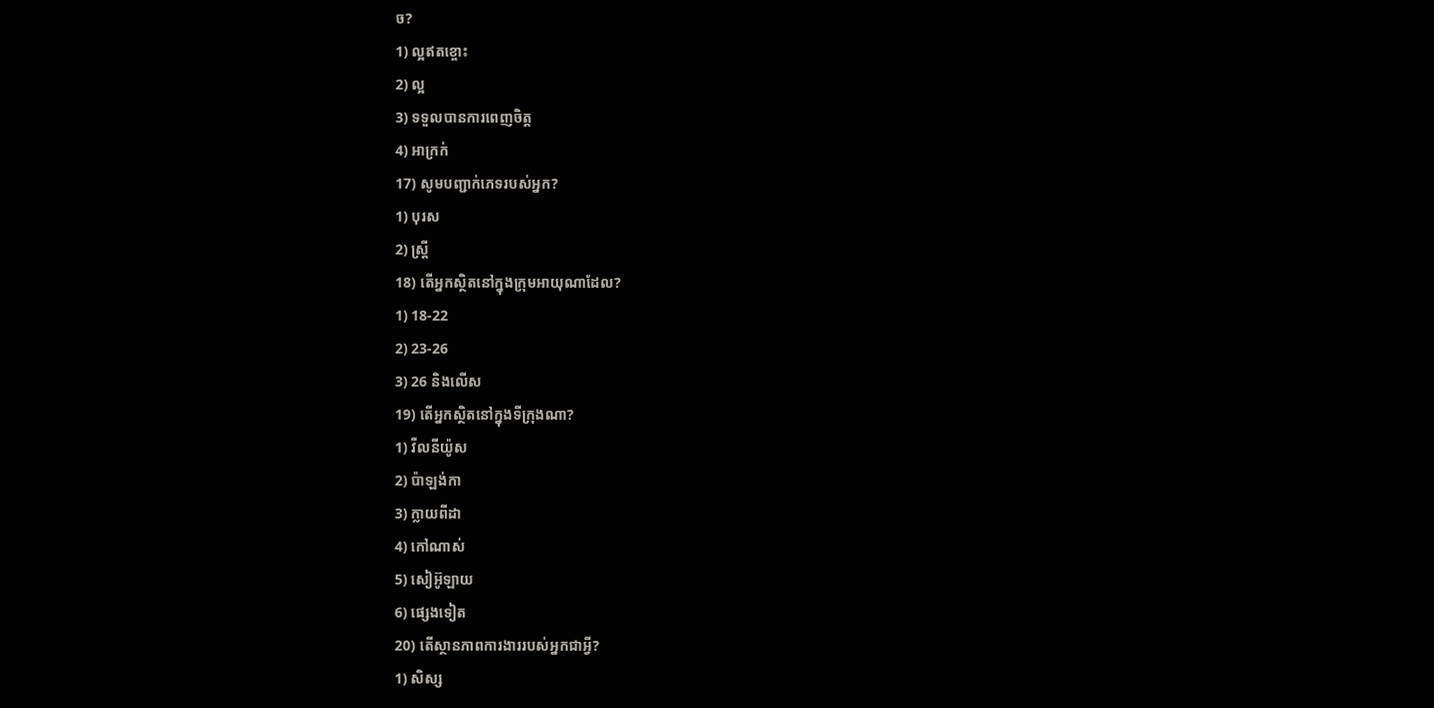ច?
1) ល្អឥតខ្ចោះ
2) ល្អ
3) ទទួលបានការពេញចិត្ត
4) អាក្រក់
17) សូមបញ្ជាក់ភេទរបស់អ្នក?
1) បុរស
2) ស្ត្រី
18) តើអ្នកស្ថិតនៅក្នុងក្រុមអាយុណាដែល?
1) 18-22
2) 23-26
3) 26 និងលើស
19) តើអ្នកស្ថិតនៅក្នុងទីក្រុងណា?
1) វីលនីយ៉ូស
2) ប៉ាឡង់កា
3) ក្លាយពីដា
4) កៅណាស់
5) សៀអ៊ូឡាយ
6) ផ្សេងទៀត
20) តើស្ថានភាពការងាររបស់អ្នកជាអ្វី?
1) សិស្ស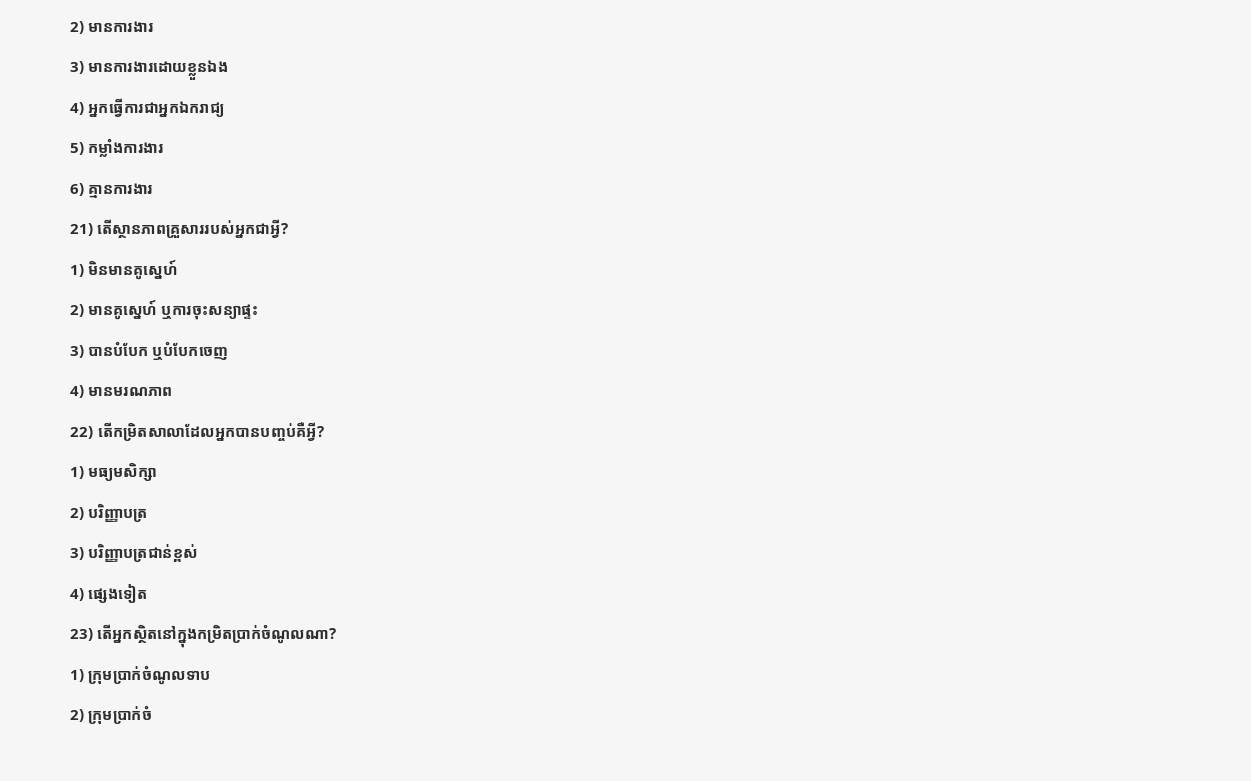2) មានការងារ
3) មានការងារដោយខ្លួនឯង
4) អ្នកធ្វើការជាអ្នកឯករាជ្យ
5) កម្លាំងការងារ
6) គ្មានការងារ
21) តើស្ថានភាពគ្រួសាររបស់អ្នកជាអ្វី?
1) មិនមានគូស្នេហ៍
2) មានគូស្នេហ៍ ឬការចុះសន្យាផ្ទះ
3) បានបំបែក ឬបំបែកចេញ
4) មានមរណភាព
22) តើកម្រិតសាលាដែលអ្នកបានបញ្ចប់គឺអ្វី?
1) មធ្យមសិក្សា
2) បរិញ្ញាបត្រ
3) បរិញ្ញាបត្រជាន់ខ្ពស់
4) ផ្សេងទៀត
23) តើអ្នកស្ថិតនៅក្នុងកម្រិតប្រាក់ចំណូលណា?
1) ក្រុមប្រាក់ចំណូលទាប
2) ក្រុមប្រាក់ចំ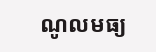ណូលមធ្យ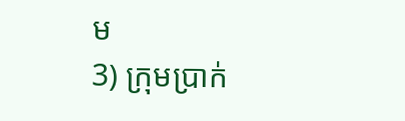ម
3) ក្រុមប្រាក់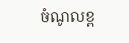ចំណូលខ្ព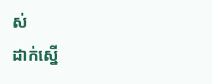ស់
ដាក់ស្នើ